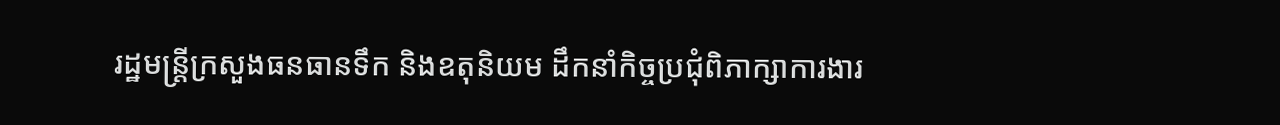រដ្ឋមន្ត្រីក្រសួងធនធានទឹក និងឧតុនិយម ដឹកនាំកិច្ចប្រជុំពិភាក្សាការងារ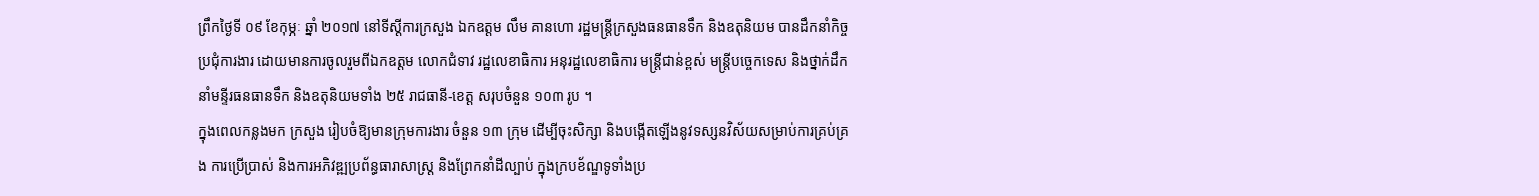ព្រឹកថ្ងៃទី ០៩ ខែកុម្ភៈ ឆ្នាំ ២០១៧ នៅទីស្តីការក្រសួង ឯកឧត្តម លឹម គានហោ រដ្ឋមន្ត្រីក្រសួងធនធានទឹក និងឧតុនិយម បានដឹកនាំកិច្ចប្រជុំការងារ ដោយមានការចូលរួមពីឯកឧត្តម លោកជំទាវ រដ្ឋលេខាធិការ អនុរដ្ឋលេខាធិការ មន្ត្រីជាន់ខ្ពស់ មន្ត្រីបច្ចេកទេស និងថ្នាក់ដឹកនាំមន្ទីរធនធានទឹក និងឧតុនិយមទាំង ២៥ រាជធានី-ខេត្ត សរុបចំនួន ១០៣ រូប ។
ក្នុងពេលកន្លងមក ក្រសួង រៀបចំឱ្យមានក្រុមការងារ ចំនួន ១៣ ក្រុម ដើម្បីចុះសិក្សា និងបង្កើតឡើងនូវទស្សនវិស័យសម្រាប់ការគ្រប់គ្រង ការប្រើប្រាស់ និងការអភិវឌ្ឍប្រព័ន្ធធារាសាស្ត្រ និងព្រែកនាំដីល្បាប់ ក្នុងក្របខ័ណ្ឌទូទាំងប្រ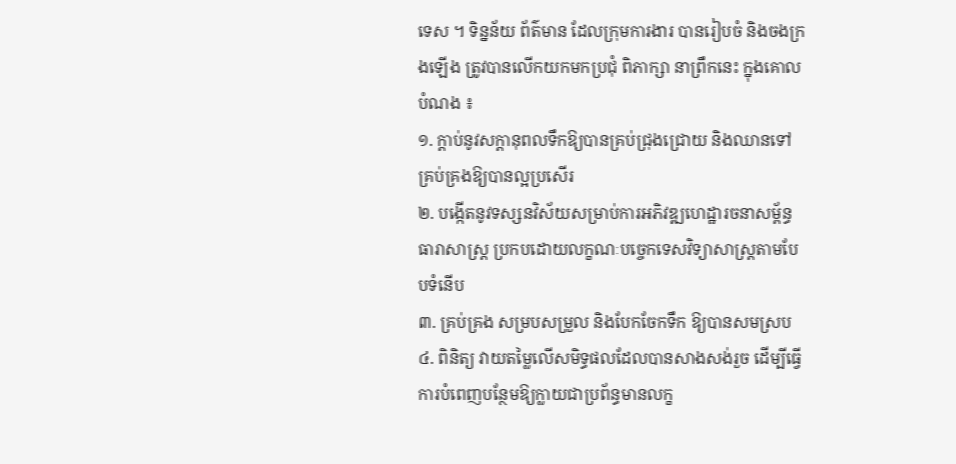ទេស ។ ទិន្នន័យ ព័ត៌មាន ដែលក្រុមការងារ បានរៀបចំ និងចងក្រងឡើង ត្រូវបានលើកយកមកប្រជុំ ពិភាក្សា នាព្រឹកនេះ ក្នុងគោលបំណង ៖
១. ក្តាប់នូវសក្តានុពលទឹកឱ្យបានគ្រប់ជ្រុងជ្រោយ និងឈានទៅគ្រប់គ្រងឱ្យបានល្អប្រសើរ
២. បង្កើតនូវទស្សនវិស័យសម្រាប់ការអភិវឌ្ឍហេដ្ឋារចនាសម្ព័ន្ធធារាសាស្ត្រ ប្រកបដោយលក្ខណៈបច្ចេកទេសវិទ្យាសាស្ត្រតាមបែបទំនើប
៣. គ្រប់គ្រង សម្របសម្រួល និងបែកចែកទឹក ឱ្យបានសមស្រប
៤. ពិនិត្យ វាយតម្លៃលើសមិទ្ធផលដែលបានសាងសង់រួច ដើម្បីធ្វើការបំពេញបន្ថែមឱ្យក្លាយជាប្រព័ន្ធមានលក្ខ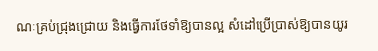ណៈគ្រប់ជ្រុងជ្រោយ និងធ្វើការថែទាំឱ្យបានល្អ សំដៅប្រើប្រាស់ឱ្យបានយូរ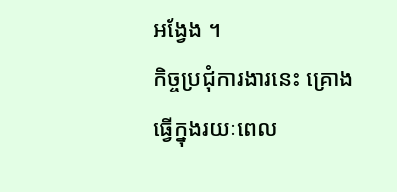អង្វែង ។
កិច្ចប្រជុំការងារនេះ គ្រោងធ្វើក្នុងរយៈពេល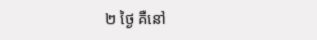២ ថ្ងៃ គឺនៅ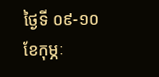ថ្ងៃទី ០៩-១០ ខែកុម្ភៈ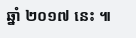ឆ្នាំ ២០១៧ នេះ ៕